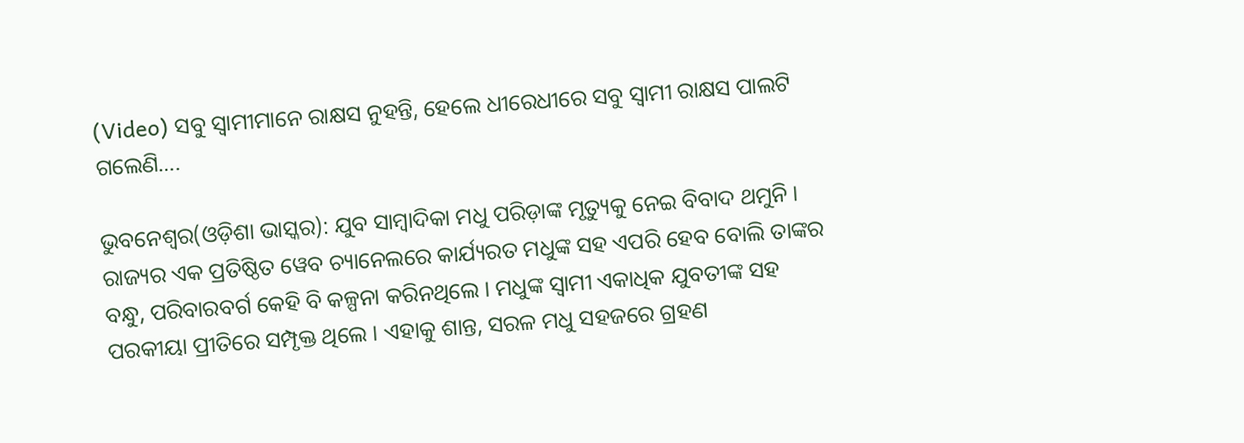(Video) ସବୁ ସ୍ୱାମୀମାନେ ରାକ୍ଷସ ନୁହନ୍ତି, ହେଲେ ଧୀରେଧୀରେ ସବୁ ସ୍ୱାମୀ ରାକ୍ଷସ ପାଲଟି ଗଲେଣି….

ଭୁବନେଶ୍ୱର(ଓଡ଼ିଶା ଭାସ୍କର): ଯୁବ ସାମ୍ବାଦିକା ମଧୁ ପରିଡ଼ାଙ୍କ ମୃତ୍ୟୁକୁ ନେଇ ବିବାଦ ଥମୁନି । ରାଜ୍ୟର ଏକ ପ୍ରତିଷ୍ଠିତ ୱେବ ଚ୍ୟାନେଲରେ କାର୍ଯ୍ୟରତ ମଧୁଙ୍କ ସହ ଏପରି ହେବ ବୋଲି ତାଙ୍କର ବନ୍ଧୁ, ପରିବାରବର୍ଗ କେହି ବି କଳ୍ପନା କରିନଥିଲେ । ମଧୁଙ୍କ ସ୍ୱାମୀ ଏକାଧିକ ଯୁବତୀଙ୍କ ସହ ପରକୀୟା ପ୍ରୀତିରେ ସମ୍ପୃକ୍ତ ଥିଲେ । ଏହାକୁ ଶାନ୍ତ, ସରଳ ମଧୁ ସହଜରେ ଗ୍ରହଣ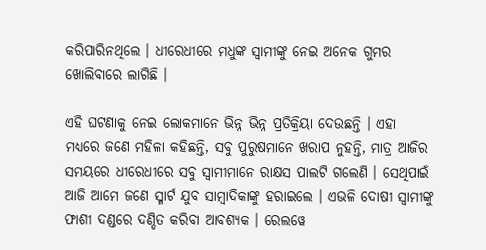କରିପାରିନଥିଲେ । ଧୀରେଧୀରେ ମଧୁଙ୍କ ସ୍ୱାମୀଙ୍କୁ ନେଇ ଅନେକ ଗୁମର ଖୋଲିବାରେ ଲାଗିଛି ।

ଏହି ଘଟଣାକୁ ନେଇ ଲୋକମାନେ ଭିନ୍ନ ଭିନ୍ନ ପ୍ରତିକ୍ରିୟା ଦେଉଛନ୍ତି । ଏହା ମଧ୍ୟରେ ଜଣେ ମହିଳା କହିଛନ୍ତି, ସବୁ ପୁରୁଷମାନେ ଖରାପ ନୁହନ୍ତି, ମାତ୍ର ଆଜିର ସମୟରେ ଧୀରେଧୀରେ ସବୁ ସ୍ୱାମୀମାନେ ରାକ୍ଷସ ପାଲଟି ଗଲେଣି । ସେଥିପାଇଁ ଆଜି ଆମେ ଜଣେ ସ୍ମାର୍ଟ ଯୁବ ସାମ୍ବାଦିକାଙ୍କୁ ହରାଇଲେ । ଏଭଳି ଦୋଷୀ ସ୍ୱାମୀଙ୍କୁ ଫାଶୀ ଦଣ୍ଡରେ ଦଣ୍ଡିତ କରିବା ଆବଶ୍ୟକ । ରେଲୱେ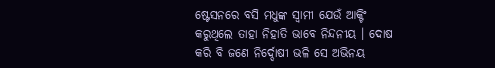ଷ୍ଟେସନରେ ବସି ମଧୁଙ୍କ ସ୍ୱାମୀ ଯେଉଁ ଆକ୍ଟିଂ କରୁଥିଲେ ତାହା ନିହାତି ଭାବେ ନିନ୍ଦନୀୟ । ଦୋଷ କରି ବି ଜଣେ ନିର୍ଦ୍ଦୋଷୀ ଭଳି ସେ ଅଭିନୟ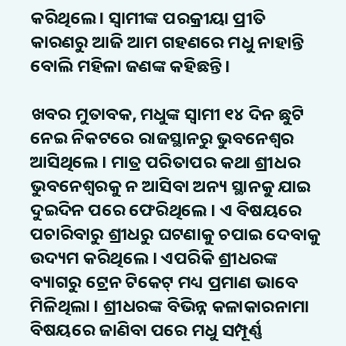କରିଥିଲେ । ସ୍ୱାମୀଙ୍କ ପରକ୍ରୀୟା ପ୍ରୀତି କାରଣରୁ ଆଜି ଆମ ଗହଣରେ ମଧୁ ନାହାନ୍ତି ବୋଲି ମହିଳା ଜଣଙ୍କ କହିଛନ୍ତି ।

ଖବର ମୁତାବକ, ମଧୁଙ୍କ ସ୍ୱାମୀ ୧୪ ଦିନ ଛୁଟି ନେଇ ନିକଟରେ ରାଜସ୍ଥାନରୁ ଭୁବନେଶ୍ୱର ଆସିଥିଲେ । ମାତ୍ର ପରିତାପର କଥା ଶ୍ରୀଧର ଭୁବନେଶ୍ୱରକୁ ନ ଆସିବା ଅନ୍ୟ ସ୍ଥାନକୁ ଯାଇ ଦୁଇଦିନ ପରେ ଫେରିଥିଲେ । ଏ ବିଷୟରେ ପଚାରିବାରୁ ଶ୍ରୀଧରୁ ଘଟଣାକୁ ଚପାଇ ଦେବାକୁ ଉଦ୍ୟମ କରିଥିଲେ । ଏପରିକି ଶ୍ରୀଧରଙ୍କ ବ୍ୟାଗରୁ ଟ୍ରେନ ଟିକେଟ୍ ମଧ୍ୟ ପ୍ରମାଣ ଭାବେ ମିଳିଥିଲା । ଶ୍ରୀଧରଙ୍କ ବିଭିନ୍ନ କଳାକାରନାମା ବିଷୟରେ ଜାଣିବା ପରେ ମଧୁ ସମ୍ପୂର୍ଣ୍ଣ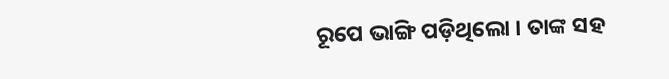ରୂପେ ଭାଙ୍ଗି ପଡ଼ିଥିଲୋ । ତାଙ୍କ ସହ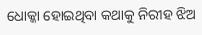ଧୋକ୍କା ହୋଇଥିବା କଥାକୁ ନିରୀହ ଝିଅ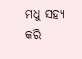ମଧୁ ସହ୍ୟ କରି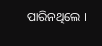ପାରିନଥିଲେ ।